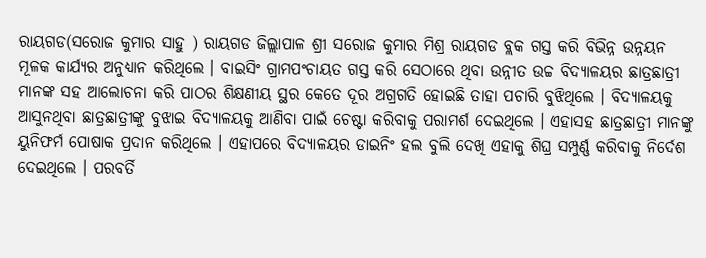ରାୟଗଡ(ସରୋଜ କୁମାର ସାହୁ ) ରାୟଗଡ ଜିଲ୍ଲାପାଳ ଶ୍ରୀ ସରୋଜ କୁମାର ମିଶ୍ର ରାୟଗଡ ବ୍ଲକ ଗସ୍ତ କରି ବିଭିନ୍ନ ଉନ୍ନୟନ ମୂଳକ କାର୍ଯ୍ୟର ଅନୁଧ୍ୟାନ କରିଥିଲେ । ବାଇସିଂ ଗ୍ରାମପଂଚାୟତ ଗସ୍ତ କରି ସେଠାରେ ଥିବା ଉନ୍ନୀତ ଉଚ୍ଚ ବିଦ୍ୟାଳୟର ଛାତ୍ରଛାତ୍ରୀ ମାନଙ୍କ ସହ ଆଲୋଚନା କରି ପାଠର ଶିକ୍ଷଣୀୟ ସ୍ଥର କେତେ ଦୂର ଅଗ୍ରଗତି ହୋଇଛି ତାହା ପଚାରି ବୁଝିଥିଲେ । ବିଦ୍ୟାଳୟକୁ ଆସୁନଥିବା ଛାତ୍ରଛାତ୍ରୀଙ୍କୁ ବୁଝାଇ ବିଦ୍ୟାଳୟକୁ ଆଣିବା ପାଇଁ ଚେଷ୍ଟା କରିବାକୁ ପରାମର୍ଶ ଦେଇଥିଲେ । ଏହାସହ ଛାତ୍ରଛାତ୍ରୀ ମାନଙ୍କୁ ୟୁନିଫର୍ମ ପୋଷାକ ପ୍ରଦାନ କରିଥିଲେ । ଏହାପରେ ବିଦ୍ୟାଳୟର ଡାଇନିଂ ହଲ ବୁଲି ଦେଖି ଏହାକୁ ଶିଘ୍ର ସମ୍ପୁର୍ଣ୍ଣ କରିବାକୁ ନିର୍ଦେଶ ଦେଇଥିଲେ । ପରବର୍ତି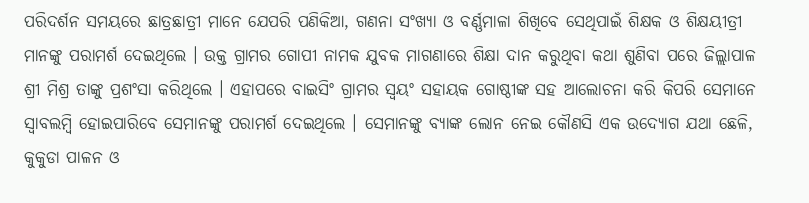ପରିଦର୍ଶନ ସମୟରେ ଛାତ୍ରଛାତ୍ରୀ ମାନେ ଯେପରି ପଣିକିଆ, ଗଣନା ସଂଖ୍ୟା ଓ ବର୍ଣ୍ଣମାଳା ଶିଖିବେ ସେଥିପାଇଁ ଶିକ୍ଷକ ଓ ଶିକ୍ଷୟୀତ୍ରୀ ମାନଙ୍କୁ ପରାମର୍ଶ ଦେଇଥିଲେ । ଉକ୍ତ ଗ୍ରାମର ଗୋପୀ ନାମକ ଯୁବକ ମାଗଣାରେ ଶିକ୍ଷା ଦାନ କରୁଥିବା କଥା ଶୁଣିବା ପରେ ଜିଲ୍ଲାପାଳ ଶ୍ରୀ ମିଶ୍ର ତାଙ୍କୁ ପ୍ରଶଂସା କରିଥିଲେ । ଏହାପରେ ବାଇସିଂ ଗ୍ରାମର ସ୍ୱୟଂ ସହାୟକ ଗୋଷ୍ଠୀଙ୍କ ସହ ଆଲୋଚନା କରି କିପରି ସେମାନେ ସ୍ୱାବଲମ୍ବି ହୋଇପାରିବେ ସେମାନଙ୍କୁ ପରାମର୍ଶ ଦେଇଥିଲେ । ସେମାନଙ୍କୁ ବ୍ୟାଙ୍କ ଲୋନ ନେଇ କୌଣସି ଏକ ଉଦ୍ୟୋଗ ଯଥା ଛେଳି, କୁକୁଡା ପାଳନ ଓ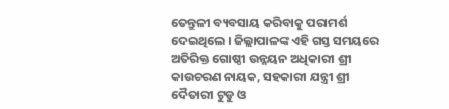ତେନ୍ତୁଳୀ ବ୍ୟବସାୟ କରିବାକୁ ପରାମର୍ଶ ଦେଇଥିଲେ । ଜିଲ୍ଲାପାଳଙ୍କ ଏହି ଗସ୍ତ ସମୟରେ ଅତିରିକ୍ତ ଗୋଷ୍ଠୀ ଉନ୍ନୟନ ଅଧିକାରୀ ଶ୍ରୀ କାଉଚରଣ ନାୟକ, ସହକାରୀ ଯନ୍ତ୍ରୀ ଶ୍ରୀ ଦୈତାରୀ ଟୁଡୁ ଓ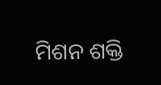ମିଶନ ଶକ୍ତି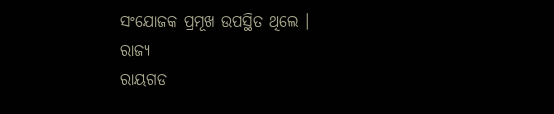ସଂଯୋଜକ ପ୍ରମୂଖ ଉପସ୍ଥିତ ଥିଲେ ।
ରାଜ୍ୟ
ରାୟଗଡ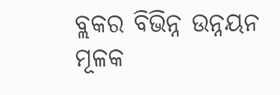ବ୍ଲକର ବିଭିନ୍ନ ଉନ୍ନୟନ ମୂଳକ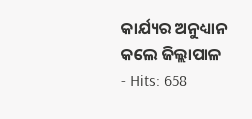କାର୍ଯ୍ୟର ଅନୁଧ୍ୟାନ କଲେ ଜିଲ୍ଲାପାଳ
- Hits: 658